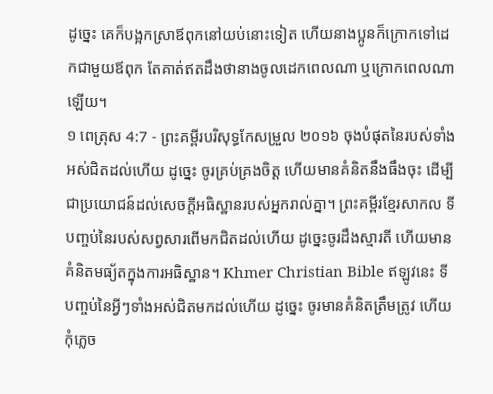ដូច្នេះ គេក៏បង្អកស្រាឪពុកនៅយប់នោះទៀត ហើយនាងប្អូនក៏ក្រោកទៅដេកជាមួយឪពុក តែគាត់ឥតដឹងថានាងចូលដេកពេលណា ឬក្រោកពេលណាឡើយ។
១ ពេត្រុស 4:7 - ព្រះគម្ពីរបរិសុទ្ធកែសម្រួល ២០១៦ ចុងបំផុតនៃរបស់ទាំងអស់ជិតដល់ហើយ ដូច្នេះ ចូរគ្រប់គ្រងចិត្ត ហើយមានគំនិតនឹងធឹងចុះ ដើម្បីជាប្រយោជន៍ដល់សេចក្តីអធិស្ឋានរបស់អ្នករាល់គ្នា។ ព្រះគម្ពីរខ្មែរសាកល ទីបញ្ចប់នៃរបស់សព្វសារពើមកជិតដល់ហើយ ដូច្នេះចូរដឹងស្មារតី ហើយមានគំនិតមធ្យ័តក្នុងការអធិស្ឋាន។ Khmer Christian Bible ឥឡូវនេះ ទីបញ្ចប់នៃអ្វីៗទាំងអស់ជិតមកដល់ហើយ ដូច្នេះ ចូរមានគំនិតត្រឹមត្រូវ ហើយកុំភ្លេច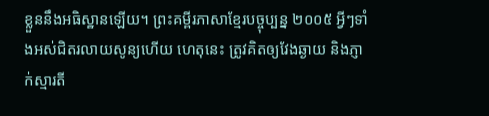ខ្លួននឹងអធិស្ឋានឡើយ។ ព្រះគម្ពីរភាសាខ្មែរបច្ចុប្បន្ន ២០០៥ អ្វីៗទាំងអស់ជិតរលាយសូន្យហើយ ហេតុនេះ ត្រូវគិតឲ្យវែងឆ្ងាយ និងភ្ញាក់ស្មារតី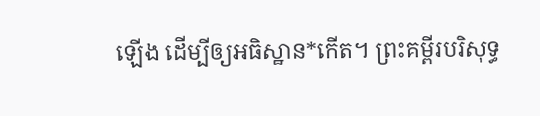ឡើង ដើម្បីឲ្យអធិស្ឋាន*កើត។ ព្រះគម្ពីរបរិសុទ្ធ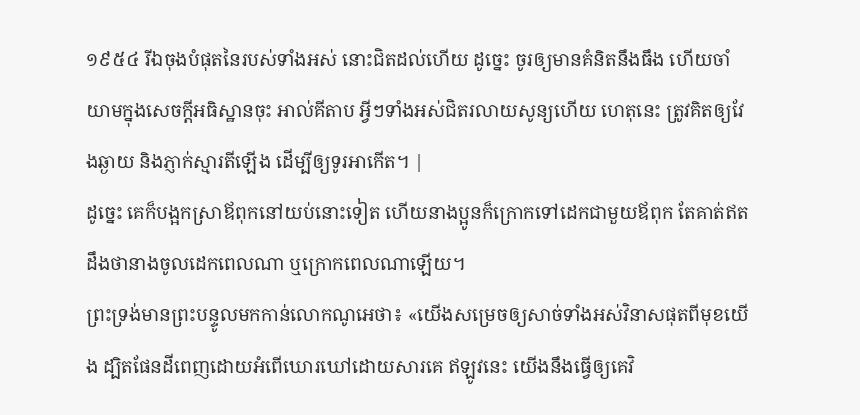១៩៥៤ រីឯចុងបំផុតនៃរបស់ទាំងអស់ នោះជិតដល់ហើយ ដូច្នេះ ចូរឲ្យមានគំនិតនឹងធឹង ហើយចាំយាមក្នុងសេចក្ដីអធិស្ឋានចុះ អាល់គីតាប អ្វីៗទាំងអស់ជិតរលាយសូន្យហើយ ហេតុនេះ ត្រូវគិតឲ្យវែងឆ្ងាយ និងភ្ញាក់ស្មារតីឡើង ដើម្បីឲ្យទូរអាកើត។ |
ដូច្នេះ គេក៏បង្អកស្រាឪពុកនៅយប់នោះទៀត ហើយនាងប្អូនក៏ក្រោកទៅដេកជាមួយឪពុក តែគាត់ឥតដឹងថានាងចូលដេកពេលណា ឬក្រោកពេលណាឡើយ។
ព្រះទ្រង់មានព្រះបន្ទូលមកកាន់លោកណូអេថា៖ «យើងសម្រេចឲ្យសាច់ទាំងអស់វិនាសផុតពីមុខយើង ដ្បិតផែនដីពេញដោយអំពើឃោរឃៅដោយសារគេ ឥឡូវនេះ យើងនឹងធ្វើឲ្យគេវិ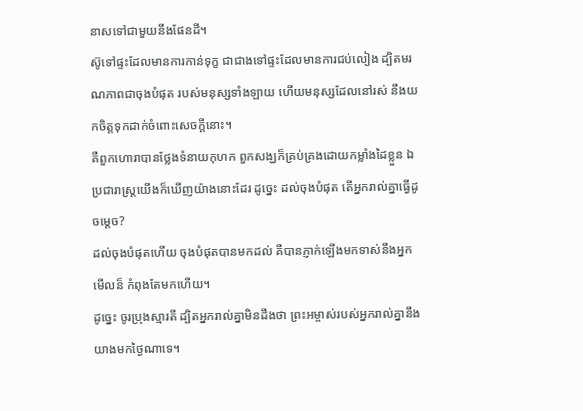នាសទៅជាមួយនឹងផែនដី។
ស៊ូទៅផ្ទះដែលមានការកាន់ទុក្ខ ជាជាងទៅផ្ទះដែលមានការជប់លៀង ដ្បិតមរណភាពជាចុងបំផុត របស់មនុស្សទាំងឡាយ ហើយមនុស្សដែលនៅរស់ នឹងយកចិត្តទុកដាក់ចំពោះសេចក្ដីនោះ។
គឺពួកហោរាបានថ្លែងទំនាយកុហក ពួកសង្ឃក៏គ្រប់គ្រងដោយកម្លាំងដៃខ្លួន ឯប្រជារាស្ត្រយើងក៏ឃើញយ៉ាងនោះដែរ ដូច្នេះ ដល់ចុងបំផុត តើអ្នករាល់គ្នាធ្វើដូចម្តេច?
ដល់ចុងបំផុតហើយ ចុងបំផុតបានមកដល់ គឺបានភ្ញាក់ឡើងមកទាស់នឹងអ្នក មើលន៏ កំពុងតែមកហើយ។
ដូច្នេះ ចូរប្រុងស្មារតី ដ្បិតអ្នករាល់គ្នាមិនដឹងថា ព្រះអម្ចាស់របស់អ្នករាល់គ្នានឹងយាងមកថ្ងៃណាទេ។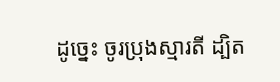ដូច្នេះ ចូរប្រុងស្មារតី ដ្បិត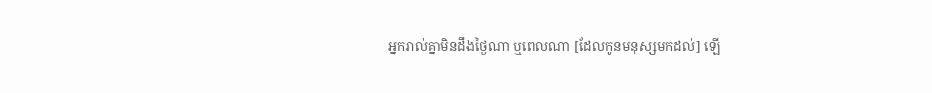អ្នករាល់គ្នាមិនដឹងថ្ងៃណា ឬពេលណា [ដែលកូនមនុស្សមកដល់] ឡើ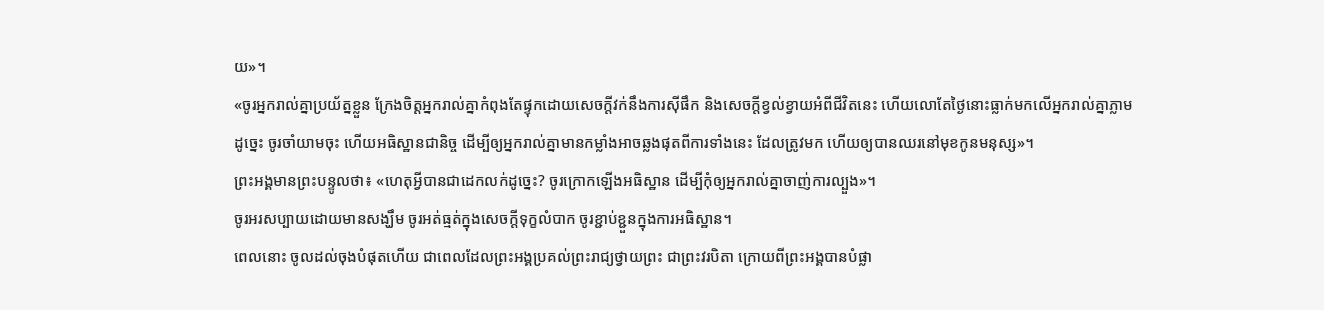យ»។
«ចូរអ្នករាល់គ្នាប្រយ័ត្នខ្លួន ក្រែងចិត្តអ្នករាល់គ្នាកំពុងតែផ្ទុកដោយសេចក្តីវក់នឹងការស៊ីផឹក និងសេចក្តីខ្វល់ខ្វាយអំពីជីវិតនេះ ហើយលោតែថ្ងៃនោះធ្លាក់មកលើអ្នករាល់គ្នាភ្លាម
ដូច្នេះ ចូរចាំយាមចុះ ហើយអធិស្ឋានជានិច្ច ដើម្បីឲ្យអ្នករាល់គ្នាមានកម្លាំងអាចឆ្លងផុតពីការទាំងនេះ ដែលត្រូវមក ហើយឲ្យបានឈរនៅមុខកូនមនុស្ស»។
ព្រះអង្គមានព្រះបន្ទូលថា៖ «ហេតុអ្វីបានជាដេកលក់ដូច្នេះ? ចូរក្រោកឡើងអធិស្ឋាន ដើម្បីកុំឲ្យអ្នករាល់គ្នាចាញ់ការល្បួង»។
ចូរអរសប្បាយដោយមានសង្ឃឹម ចូរអត់ធ្មត់ក្នុងសេចក្តីទុក្ខលំបាក ចូរខ្ជាប់ខ្ជួនក្នុងការអធិស្ឋាន។
ពេលនោះ ចូលដល់ចុងបំផុតហើយ ជាពេលដែលព្រះអង្គប្រគល់ព្រះរាជ្យថ្វាយព្រះ ជាព្រះវរបិតា ក្រោយពីព្រះអង្គបានបំផ្លា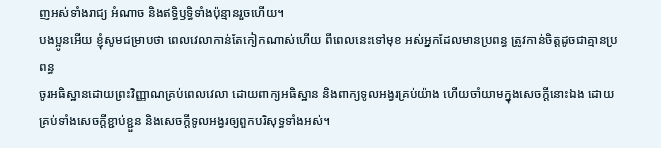ញអស់ទាំងរាជ្យ អំណាច និងឥទ្ធិឫទ្ធិទាំងប៉ុន្មានរួចហើយ។
បងប្អូនអើយ ខ្ញុំសូមជម្រាបថា ពេលវេលាកាន់តែកៀកណាស់ហើយ ពីពេលនេះទៅមុខ អស់អ្នកដែលមានប្រពន្ធ ត្រូវកាន់ចិត្តដូចជាគ្មានប្រពន្ធ
ចូរអធិស្ឋានដោយព្រះវិញ្ញាណគ្រប់ពេលវេលា ដោយពាក្យអធិស្ឋាន និងពាក្យទូលអង្វរគ្រប់យ៉ាង ហើយចាំយាមក្នុងសេចក្តីនោះឯង ដោយគ្រប់ទាំងសេចក្តីខ្ជាប់ខ្ជួន និងសេចក្តីទូលអង្វរឲ្យពួកបរិសុទ្ធទាំងអស់។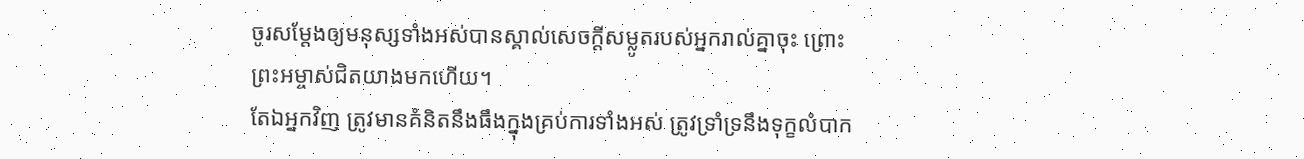ចូរសម្តែងឲ្យមនុស្សទាំងអស់បានស្គាល់សេចក្ដីសម្លូតរបស់អ្នករាល់គ្នាចុះ ព្រោះព្រះអម្ចាស់ជិតយាងមកហើយ។
តែឯអ្នកវិញ ត្រូវមានគំនិតនឹងធឹងក្នុងគ្រប់ការទាំងអស់ ត្រូវទ្រាំទ្រនឹងទុក្ខលំបាក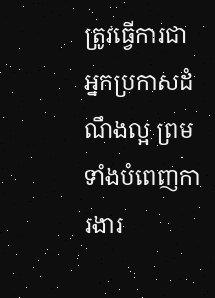ត្រូវធ្វើការជាអ្នកប្រកាសដំណឹងល្អ ព្រមទាំងបំពេញការងារ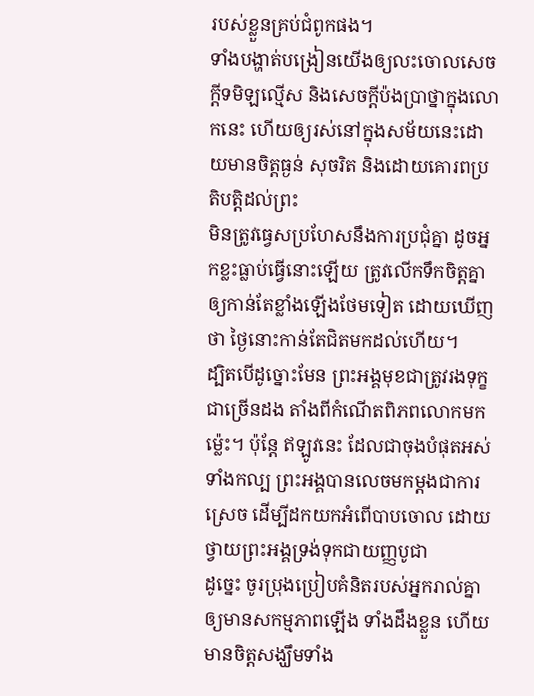របស់ខ្លួនគ្រប់ជំពូកផង។
ទាំងបង្ហាត់បង្រៀនយើងឲ្យលះចោលសេចក្ដីទមិឡល្មើស និងសេចក្ដីប៉ងប្រាថ្នាក្នុងលោកនេះ ហើយឲ្យរស់នៅក្នុងសម័យនេះដោយមានចិត្តធ្ងន់ សុចរិត និងដោយគោរពប្រតិបត្តិដល់ព្រះ
មិនត្រូវធ្វេសប្រហែសនឹងការប្រជុំគ្នា ដូចអ្នកខ្លះធ្លាប់ធ្វើនោះឡើយ ត្រូវលើកទឹកចិត្តគ្នាឲ្យកាន់តែខ្លាំងឡើងថែមទៀត ដោយឃើញថា ថ្ងៃនោះកាន់តែជិតមកដល់ហើយ។
ដ្បិតបើដូច្នោះមែន ព្រះអង្គមុខជាត្រូវរងទុក្ខជាច្រើនដង តាំងពីកំណើតពិភពលោកមកម្ល៉េះ។ ប៉ុន្ដែ ឥឡូវនេះ ដែលជាចុងបំផុតអស់ទាំងកល្ប ព្រះអង្គបានលេចមកម្ដងជាការស្រេច ដើម្បីដកយកអំពើបាបចោល ដោយថ្វាយព្រះអង្គទ្រង់ទុកជាយញ្ញបូជា
ដូច្នេះ ចូរប្រុងប្រៀបគំនិតរបស់អ្នករាល់គ្នាឲ្យមានសកម្មភាពឡើង ទាំងដឹងខ្លួន ហើយមានចិត្តសង្ឃឹមទាំង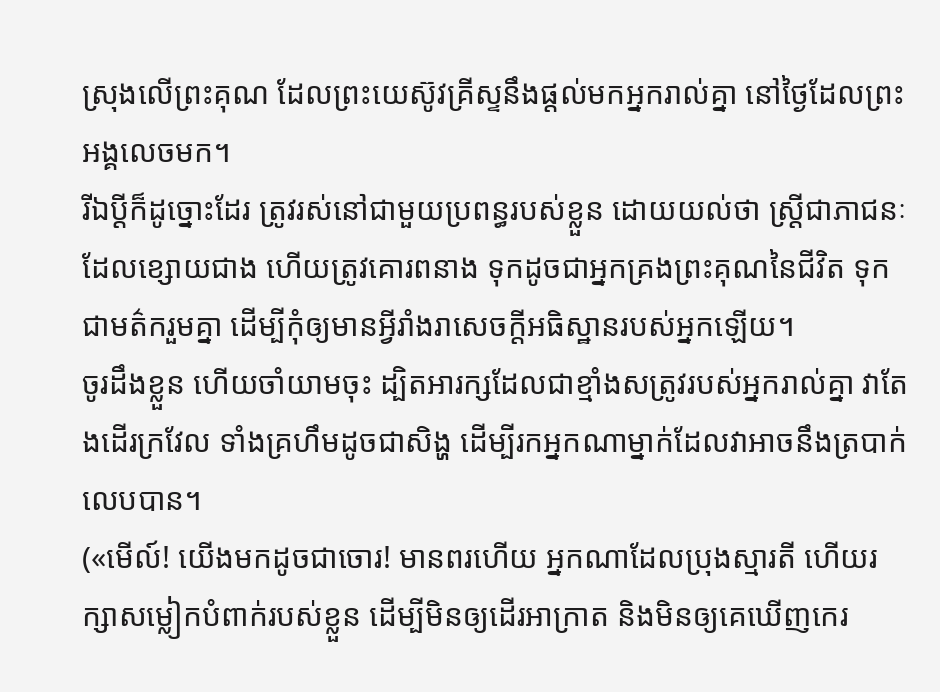ស្រុងលើព្រះគុណ ដែលព្រះយេស៊ូវគ្រីស្ទនឹងផ្តល់មកអ្នករាល់គ្នា នៅថ្ងៃដែលព្រះអង្គលេចមក។
រីឯប្ដីក៏ដូច្នោះដែរ ត្រូវរស់នៅជាមួយប្រពន្ធរបស់ខ្លួន ដោយយល់ថា ស្ត្រីជាភាជនៈដែលខ្សោយជាង ហើយត្រូវគោរពនាង ទុកដូចជាអ្នកគ្រងព្រះគុណនៃជីវិត ទុកជាមត៌ករួមគ្នា ដើម្បីកុំឲ្យមានអ្វីរាំងរាសេចក្តីអធិស្ឋានរបស់អ្នកឡើយ។
ចូរដឹងខ្លួន ហើយចាំយាមចុះ ដ្បិតអារក្សដែលជាខ្មាំងសត្រូវរបស់អ្នករាល់គ្នា វាតែងដើរក្រវែល ទាំងគ្រហឹមដូចជាសិង្ហ ដើម្បីរកអ្នកណាម្នាក់ដែលវាអាចនឹងត្របាក់លេបបាន។
(«មើល៍! យើងមកដូចជាចោរ! មានពរហើយ អ្នកណាដែលប្រុងស្មារតី ហើយរក្សាសម្លៀកបំពាក់របស់ខ្លួន ដើម្បីមិនឲ្យដើរអាក្រាត និងមិនឲ្យគេឃើញកេរ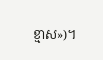ខ្មាស»)។